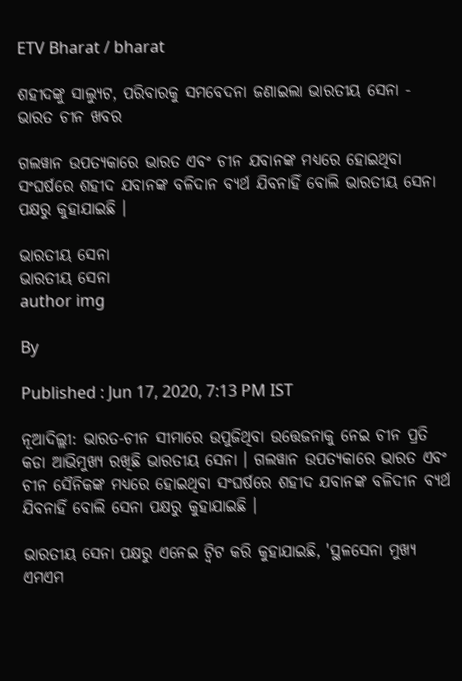ETV Bharat / bharat

ଶହୀଦଙ୍କୁ ସାଲ୍ୟୁଟ, ପରିବାରକୁ ସମବେଦନା ଜଣାଇଲା ଭାରତୀୟ ସେନା - ଭାରତ ଚୀନ ଖବର

ଗଲୱାନ ଉପତ୍ୟକାରେ ଭାରତ ଏବଂ ଚୀନ ଯବାନଙ୍କ ମଧ୍ୟରେ ହୋଇଥିବା ସଂଘର୍ଷରେ ଶହୀଦ ଯବାନଙ୍କ ବଳିଦାନ ବ୍ୟର୍ଥ ଯିବନାହିଁ ବୋଲି ଭାରତୀୟ ସେନା ପକ୍ଷରୁ କୁହାଯାଇଛି ।

ଭାରତୀୟ ସେନା
ଭାରତୀୟ ସେନା
author img

By

Published : Jun 17, 2020, 7:13 PM IST

ନୂଆଦିଲ୍ଲୀ: ଭାରତ-ଚୀନ ସୀମାରେ ଉପୁଜିଥିବା ଉତ୍ତେଜନାକୁ ନେଇ ଚୀନ ପ୍ରତି କଡା ଆଭିମୁଖ୍ୟ ରଖିଛି ଭାରତୀୟ ସେନା । ଗଲୱାନ ଉପତ୍ୟକାରେ ଭାରତ ଏବଂ ଚୀନ ସୈନିକଙ୍କ ମଧ୍ୟରେ ହୋଇଥିବା ସଂଘର୍ଷରେ ଶହୀଦ ଯବାନଙ୍କ ବଳିଦୀନ ବ୍ୟର୍ଥ ଯିବନାହିଁ ବୋଲି ସେନା ପକ୍ଷରୁ କୁହାଯାଇଛି ।

ଭାରତୀୟ ସେନା ପକ୍ଷରୁ ଏନେଇ ଟ୍ବିଟ କରି କୁହାଯାଇଛି, 'ସ୍ଥଳସେନା ମୁଖ୍ୟ ଏମଏମ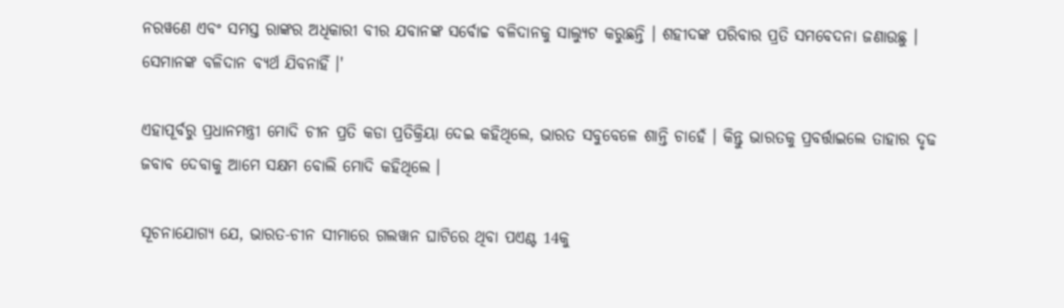ନରୱଣେ ଏବଂ ସମସ୍ତ ରାଙ୍କର ଅଧିକାରୀ ବୀର ଯବାନଙ୍କ ସର୍ବୋଚ୍ଚ ବଳିଦାନକୁ ସାଲ୍ୟୁଟ କରୁଛନ୍ତି । ଶହୀଦଙ୍କ ପରିବାର ପ୍ରତି ସମବେଦନା ଜଣାଉଛୁ । ସେମାନଙ୍କ ବଳିଦାନ ବ୍ୟର୍ଥ ଯିବନାହିଁ ।'

ଏହାପୂର୍ବରୁ ପ୍ରଧାନମନ୍ତ୍ରୀ ମୋଦି ଚୀନ ପ୍ରତି କଡା ପ୍ରତିକ୍ରିୟା ଦେଇ କହିଥିଲେ, ଭାରତ ସବୁବେଳେ ଶାନ୍ତି ଚାହେଁ । କିନ୍ତୁ ଭାରତକୁ ପ୍ରବର୍ତ୍ତାଇଲେ ତାହାର ଦୃଢ ଜବାବ ଦେବାକୁ ଆମେ ସକ୍ଷମ ବୋଲି ମୋଦି କହିଥିଲେ ।

ସୂଚନାଯୋଗ୍ୟ ଯେ, ଭାରତ-ଚୀନ ସୀମାରେ ଗଲୱାନ ଘାଟିରେ ଥିବା ପଏଣ୍ଟ 14କୁ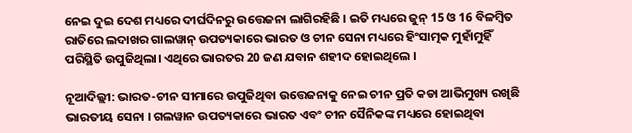ନେଇ ଦୁଇ ଦେଶ ମଧ୍ୟରେ ଦୀର୍ଘଦିନରୁ ଉତ୍ତେଜନା ଲାଗିରହିଛି । ଇତି ମଧ୍ୟରେ ଜୁନ୍ 15 ଓ 16 ବିଳମ୍ବିତ ରାତିରେ ଲଦାଖର ଗାଲୱାନ୍ ଉପତ୍ୟକାରେ ଭାରତ ଓ ଚୀନ ସେନା ମଧ୍ୟରେ ହିଂସାତ୍ମକ ମୁହାଁମୁହିଁ ପରିସ୍ଥିତି ଉପୁଜିଥିଲା। ଏଥିରେ ଭାରତର 20 ଜଣ ଯବାନ ଶହୀଦ ହୋଇଥିଲେ ।

ନୂଆଦିଲ୍ଲୀ: ଭାରତ-ଚୀନ ସୀମାରେ ଉପୁଜିଥିବା ଉତ୍ତେଜନାକୁ ନେଇ ଚୀନ ପ୍ରତି କଡା ଆଭିମୁଖ୍ୟ ରଖିଛି ଭାରତୀୟ ସେନା । ଗଲୱାନ ଉପତ୍ୟକାରେ ଭାରତ ଏବଂ ଚୀନ ସୈନିକଙ୍କ ମଧ୍ୟରେ ହୋଇଥିବା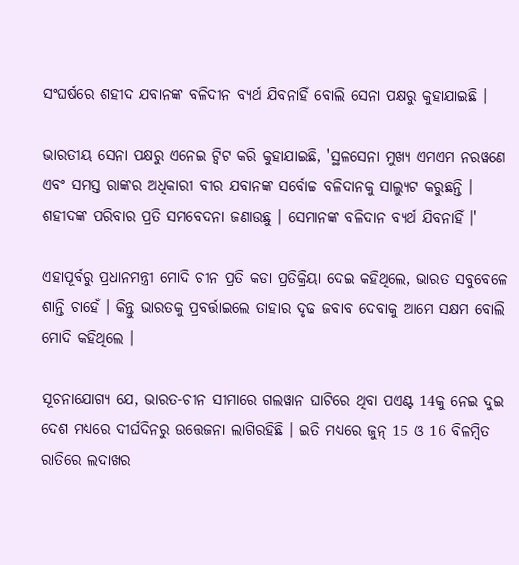ସଂଘର୍ଷରେ ଶହୀଦ ଯବାନଙ୍କ ବଳିଦୀନ ବ୍ୟର୍ଥ ଯିବନାହିଁ ବୋଲି ସେନା ପକ୍ଷରୁ କୁହାଯାଇଛି ।

ଭାରତୀୟ ସେନା ପକ୍ଷରୁ ଏନେଇ ଟ୍ବିଟ କରି କୁହାଯାଇଛି, 'ସ୍ଥଳସେନା ମୁଖ୍ୟ ଏମଏମ ନରୱଣେ ଏବଂ ସମସ୍ତ ରାଙ୍କର ଅଧିକାରୀ ବୀର ଯବାନଙ୍କ ସର୍ବୋଚ୍ଚ ବଳିଦାନକୁ ସାଲ୍ୟୁଟ କରୁଛନ୍ତି । ଶହୀଦଙ୍କ ପରିବାର ପ୍ରତି ସମବେଦନା ଜଣାଉଛୁ । ସେମାନଙ୍କ ବଳିଦାନ ବ୍ୟର୍ଥ ଯିବନାହିଁ ।'

ଏହାପୂର୍ବରୁ ପ୍ରଧାନମନ୍ତ୍ରୀ ମୋଦି ଚୀନ ପ୍ରତି କଡା ପ୍ରତିକ୍ରିୟା ଦେଇ କହିଥିଲେ, ଭାରତ ସବୁବେଳେ ଶାନ୍ତି ଚାହେଁ । କିନ୍ତୁ ଭାରତକୁ ପ୍ରବର୍ତ୍ତାଇଲେ ତାହାର ଦୃଢ ଜବାବ ଦେବାକୁ ଆମେ ସକ୍ଷମ ବୋଲି ମୋଦି କହିଥିଲେ ।

ସୂଚନାଯୋଗ୍ୟ ଯେ, ଭାରତ-ଚୀନ ସୀମାରେ ଗଲୱାନ ଘାଟିରେ ଥିବା ପଏଣ୍ଟ 14କୁ ନେଇ ଦୁଇ ଦେଶ ମଧ୍ୟରେ ଦୀର୍ଘଦିନରୁ ଉତ୍ତେଜନା ଲାଗିରହିଛି । ଇତି ମଧ୍ୟରେ ଜୁନ୍ 15 ଓ 16 ବିଳମ୍ବିତ ରାତିରେ ଲଦାଖର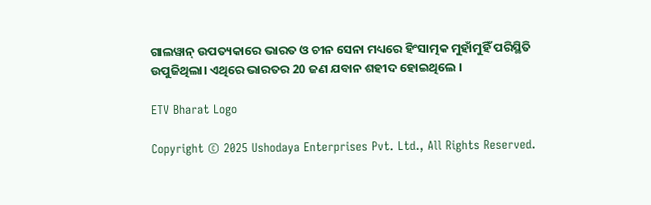ଗାଲୱାନ୍ ଉପତ୍ୟକାରେ ଭାରତ ଓ ଚୀନ ସେନା ମଧ୍ୟରେ ହିଂସାତ୍ମକ ମୁହାଁମୁହିଁ ପରିସ୍ଥିତି ଉପୁଜିଥିଲା। ଏଥିରେ ଭାରତର 20 ଜଣ ଯବାନ ଶହୀଦ ହୋଇଥିଲେ ।

ETV Bharat Logo

Copyright © 2025 Ushodaya Enterprises Pvt. Ltd., All Rights Reserved.